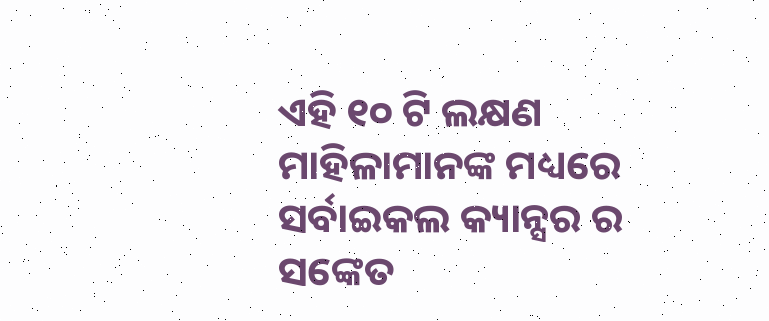ଏହି ୧୦ ଟି ଲକ୍ଷଣ ମାହିଳାମାନଙ୍କ ମଧ୍ୟରେ ସର୍ବାଇକଲ କ୍ୟାନ୍ସର ର ସଙ୍କେତ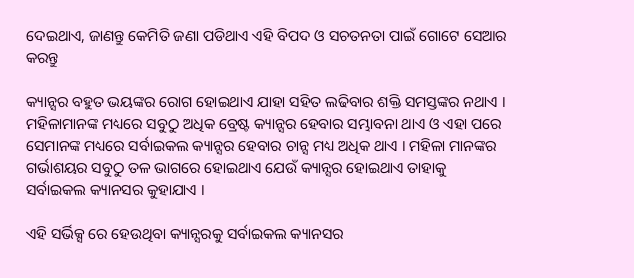ଦେଇଥାଏ, ଜାଣନ୍ତୁ କେମିତି ଜଣା ପଡିଥାଏ ଏହି ବିପଦ ଓ ସଚତନତା ପାଇଁ ଗୋଟେ ସେଆର କରନ୍ତୁ

କ୍ୟାନ୍ସର ବହୁତ ଭୟଙ୍କର ରୋଗ ହୋଇଥାଏ ଯାହା ସହିତ ଲଢିବାର ଶକ୍ତି ସମସ୍ତଙ୍କର ନଥାଏ । ମହିଳାମାନଙ୍କ ମଧ୍ୟରେ ସବୁଠୁ ଅଧିକ ବ୍ରେଷ୍ଟ କ୍ୟାନ୍ସର ହେବାର ସମ୍ଭାବନା ଥାଏ ଓ ଏହା ପରେ ସେମାନଙ୍କ ମଧ୍ୟରେ ସର୍ବାଇକଲ କ୍ୟାନ୍ସର ହେବାର ଚାନ୍ସ ମଧ୍ୟ ଅଧିକ ଥାଏ । ମହିଳା ମାନଙ୍କର ଗର୍ଭାଶୟର ସବୁଠୁ ତଳ ଭାଗରେ ହୋଇଥାଏ ଯେଉଁ କ୍ୟାନ୍ସର ହୋଇଥାଏ ତାହାକୁ ସର୍ବାଇକଲ କ୍ୟାନସର କୁହାଯାଏ ।

ଏହି ସର୍ଭିକ୍ସ ରେ ହେଉଥିବା କ୍ୟାନ୍ସରକୁ ସର୍ବାଇକଲ କ୍ୟାନସର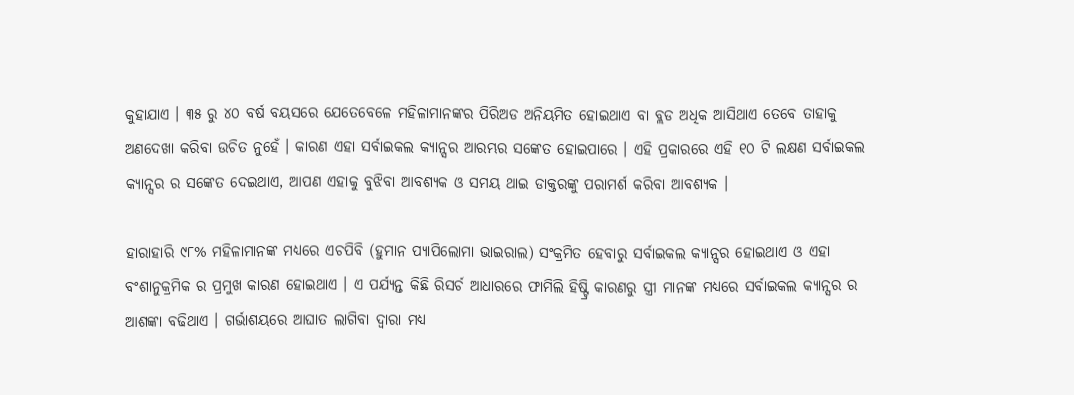କୁହାଯାଏ । ୩୫ ରୁ ୪୦ ବର୍ଷ ବୟସରେ ଯେତେବେଳେ ମହିଳାମାନଙ୍କର ପିରିଅଡ ଅନିୟମିତ ହୋଇଥାଏ ବା ବ୍ଲଡ ଅଧିକ ଆସିଥାଏ ତେବେ ତାହାକୁ ଅଣଦେଖା କରିବା ଉଚିତ ନୁହେଁ । କାରଣ ଏହା ସର୍ବାଇକଲ କ୍ୟାନ୍ସର ଆରମ୍ଭର ସଙ୍କେତ ହୋଇପାରେ । ଏହି ପ୍ରକାରରେ ଏହି ୧୦ ଟି ଲକ୍ଷଣ ସର୍ବାଇକଲ କ୍ୟାନ୍ସର ର ସଙ୍କେତ ଦେଇଥାଏ, ଆପଣ ଏହାକୁ ବୁଝିବା ଆବଶ୍ୟକ ଓ ସମୟ ଥାଇ ଡାକ୍ତରଙ୍କୁ ପରାମର୍ଶ କରିବା ଆବଶ୍ୟକ ।

ହାରାହାରି ୯୮% ମହିଳାମାନଙ୍କ ମଧ୍ୟରେ ଏଚପିବି (ହୁମାନ ପ୍ୟାପିଲୋମା ଭାଇରାଲ) ସଂକ୍ରମିତ ହେବାରୁ ସର୍ବାଇକଲ କ୍ୟାନ୍ସର ହୋଇଥାଏ ଓ ଏହା ବଂଶାନୁକ୍ରମିକ ର ପ୍ରମୁଖ କାରଣ ହୋଇଥାଏ । ଏ ପର୍ଯ୍ୟନ୍ତ କିଛି ରିସର୍ଚ ଆଧାରରେ ଫାମିଲି ହିଷ୍ଟ୍ରି କାରଣରୁ ସ୍ତ୍ରୀ ମାନଙ୍କ ମଧ୍ୟରେ ସର୍ବାଇକଲ କ୍ୟାନ୍ସର ର ଆଶଙ୍କା ବଢିଥାଏ । ଗର୍ଭାଶୟରେ ଆଘାତ ଲାଗିବା ଦ୍ଵାରା ମଧ୍ୟ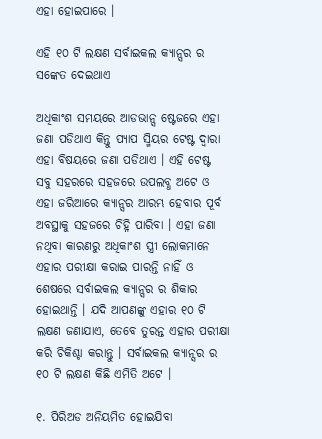ଏହା ହୋଇପାରେ ।

ଏହି ୧୦ ଟି ଲକ୍ଷଣ ସର୍ବାଇକଲ କ୍ୟାନ୍ସର ର ସଙ୍କେତ ଦେଇଥାଏ

ଅଧିକାଂଶ ସମୟରେ ଆଡଭାନ୍ସ ଷ୍ଟେଜରେ ଏହା ଜଣା ପଡିଥାଏ କିନ୍ତୁ ପ୍ୟାପ ସ୍ମିୟର ଟେଷ୍ଟ ଦ୍ଵାରା ଏହା ବିଷୟରେ ଜଣା ପଡିଥାଏ । ଏହି ଟେଷ୍ଟ ସବୁ ସହରରେ ସହଜରେ ଉପଲବ୍ଧ ଅଟେ ଓ ଏହା ଜରିଆରେ କ୍ୟାନ୍ସର ଆରମ୍ଭ ହେବାର ପୂର୍ବ ଅବସ୍ଥାକୁ ସହଜରେ ଚିହ୍ନି ପାରିବା । ଏହା ଜଣା ନଥିବା କାରଣରୁ ଅଧିକାଂଶ ସ୍ତ୍ରୀ ଲୋକମାନେ ଏହାର ପରୀକ୍ଷା କରାଇ ପାରନ୍ତି ନାହିଁ ଓ ଶେଷରେ ସର୍ବାଇକଲ କ୍ୟାନ୍ସର ର ଶିକାର ହୋଇଥାନ୍ତି । ଯଦି ଆପଣଙ୍କୁ ଏହାର ୧୦ ଟି ଲକ୍ଷଣ ଜଣାଯାଏ, ତେବେ ତୁରନ୍ତ ଏହାର ପରୀକ୍ଷା କରି ଚିକିଶ୍ଚା କରାନ୍ତୁ । ସର୍ବାଇକଲ କ୍ୟାନ୍ସର ର ୧୦ ଟି ଲକ୍ଷଣ କିଛି ଏମିତି ଅଟେ ।

୧. ପିରିଅଡ ଅନିୟମିତ ହୋଇଯିବା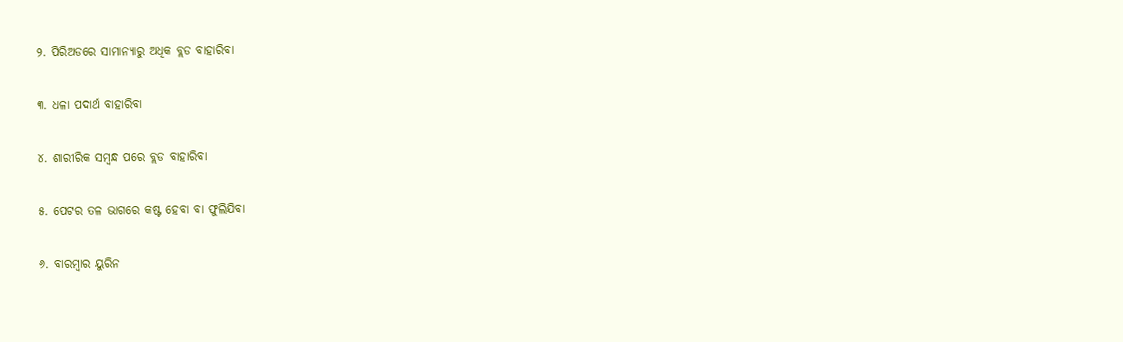୨. ପିରିଅଡରେ ସାମାନ୍ୟାରୁ ଅଧିକ ବ୍ଲଡ ବାହାରିବା

୩. ଧଳା ପଦାର୍ଥ ବାହାରିବା

୪. ଶାରୀରିକ ସମ୍ବନ୍ଧ ପରେ ବ୍ଲଡ ବାହାରିବା

୫. ପେଟର ତଳ ଭାଗରେ କଷ୍ଟ ହେବା ବା ଫୁଲିଯିବା

୬. ବାରମ୍ବାର ୟୁରିନ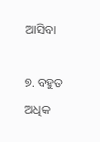ଆସିବା

୭. ବହୁତ ଅଧିକ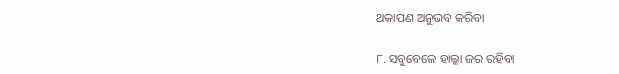ଥକାପଣ ଅନୁଭବ କରିବା

୮. ସବୁବେଳେ ହାଲ୍କା ଜର ରହିବା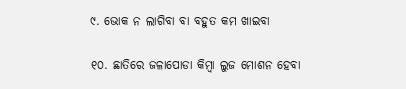୯. ଭୋକ ନ ଲାଗିବା ବା ବହୁତ କମ ଖାଇବା

୧୦. ଛାତିରେ ଜଳାପୋଡା କିମ୍ବା ଲୁଜ ମୋଶନ ହେବା